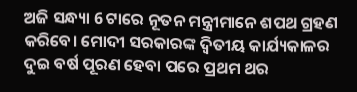ଅଜି ସନ୍ଧ୍ୟା 6 ଟାରେ ନୂତନ ମନ୍ତ୍ରୀମାନେ ଶପଥ ଗ୍ରହଣ କରିବେ। ମୋଦୀ ସରକାରଙ୍କ ଦ୍ୱିତୀୟ କାର୍ଯ୍ୟକାଳର ଦୁଇ ବର୍ଷ ପୂରଣ ହେବା ପରେ ପ୍ରଥମ ଥର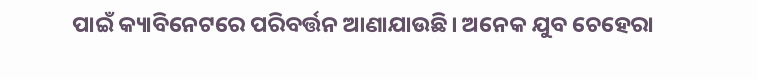ପାଇଁ କ୍ୟାବିନେଟରେ ପରିବର୍ତ୍ତନ ଆଣାଯାଉଛି। ଅନେକ ଯୁବ ଚେହେରା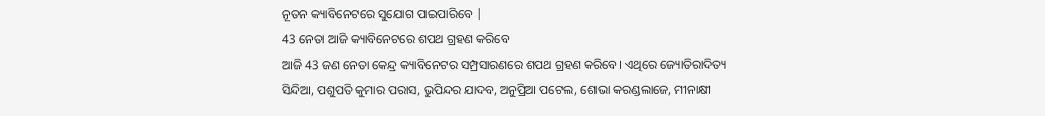ନୂତନ କ୍ୟାବିନେଟରେ ସୁଯୋଗ ପାଇପାରିବେ |
43 ନେତା ଆଜି କ୍ୟାବିନେଟରେ ଶପଥ ଗ୍ରହଣ କରିବେ
ଆଜି 43 ଜଣ ନେତା କେନ୍ଦ୍ର କ୍ୟାବିନେଟର ସମ୍ପ୍ରସାରଣରେ ଶପଥ ଗ୍ରହଣ କରିବେ। ଏଥିରେ ଜ୍ୟୋତିରାଦିତ୍ୟ ସିନ୍ଦିଆ, ପଶୁପତି କୁମାର ପରାସ, ଭୁପିନ୍ଦର ଯାଦବ, ଅନୁପ୍ରିଆ ପଟେଲ, ଶୋଭା କରଣ୍ଡଲାଜେ, ମୀନାକ୍ଷୀ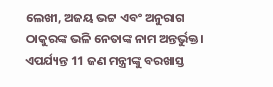ଲେଖୀ, ଅଜୟ ଭଟ୍ଟ ଏବଂ ଅନୁରାଗ ଠାକୁରଙ୍କ ଭଳି ନେତାଙ୍କ ନାମ ଅନ୍ତର୍ଭୁକ୍ତ।
ଏପର୍ଯ୍ୟନ୍ତ 11 ଜଣ ମନ୍ତ୍ରୀଙ୍କୁ ବରଖାସ୍ତ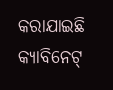କରାଯାଇଛି
କ୍ୟାବିନେଟ୍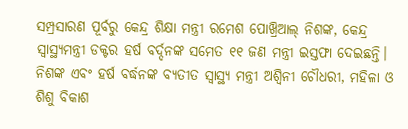ସମ୍ପ୍ରସାରଣ ପୂର୍ବରୁ କେନ୍ଦ୍ର ଶିକ୍ଷା ମନ୍ତ୍ରୀ ରମେଶ ପୋଖ୍ରିଆଲ୍ ନିଶଙ୍କ, କେନ୍ଦ୍ର ସ୍ୱାସ୍ଥ୍ୟମନ୍ତ୍ରୀ ଡକ୍ଟର ହର୍ଷ ବର୍ଦ୍ଦନଙ୍କ ସମେତ ୧୧ ଜଣ ମନ୍ତ୍ରୀ ଇସ୍ତଫା ଦେଇଛନ୍ତି। ନିଶଙ୍କ ଏବଂ ହର୍ଷ ବର୍ଦ୍ଧନଙ୍କ ବ୍ୟତୀତ ସ୍ୱାସ୍ଥ୍ୟ ମନ୍ତ୍ରୀ ଅଶ୍ୱିନୀ ଚୌଧରୀ, ମହିଳା ଓ ଶିଶୁ ବିକାଶ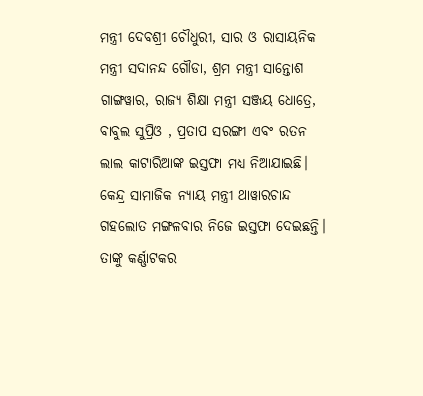ମନ୍ତ୍ରୀ ଦେବଶ୍ରୀ ଚୌଧୁରୀ, ସାର ଓ ରାସାୟନିକ ମନ୍ତ୍ରୀ ସଦାନନ୍ଦ ଗୌଡା, ଶ୍ରମ ମନ୍ତ୍ରୀ ସାନ୍ତୋଶ ଗାଙ୍ଗୱାର, ରାଜ୍ୟ ଶିକ୍ଷା ମନ୍ତ୍ରୀ ସଞ୍ଜୟ ଧୋତ୍ରେ, ବାବୁଲ ସୁପ୍ରିଓ , ପ୍ରତାପ ସରଙ୍ଗୀ ଏବଂ ରତନ ଲାଲ କାଟାରିଆଙ୍କ ଇସ୍ତଫା ମଧ୍ୟ ନିଆଯାଇଛି। କେନ୍ଦ୍ର ସାମାଜିକ ନ୍ୟାୟ ମନ୍ତ୍ରୀ ଥାୱାରଚାନ୍ଦ ଗହଲୋତ ମଙ୍ଗଳବାର ନିଜେ ଇସ୍ତଫା ଦେଇଛନ୍ତି। ତାଙ୍କୁ କର୍ଣ୍ଣାଟକର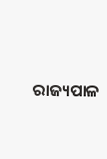ରାଜ୍ୟପାଳ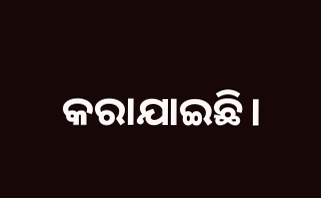କରାଯାଇଛି।